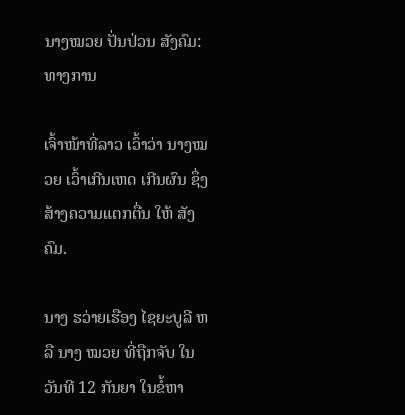ນາງໝວຍ ປັ່ນປ່ວນ ສັງຄົມ: ທາງການ

ເຈົ້າໜ້າທີ່ລາວ ເວົ້າວ່າ ນາງໝວຍ ເວົ້າເກີນເຫດ ເກີນຜົນ ຊຶ່ງ ສ້າງຄວາມແຕກຕື່ນ ໃຫ້ ສັງຄົມ.

ນາງ ຮວ່າຍເຮືອງ ໄຊຍະບູລີ ຫລື ນາງ ໝວຍ ທີ່ຖືກຈັບ ໃນວັນທີ 12 ກັນຍາ ໃນຂໍ້ຫາ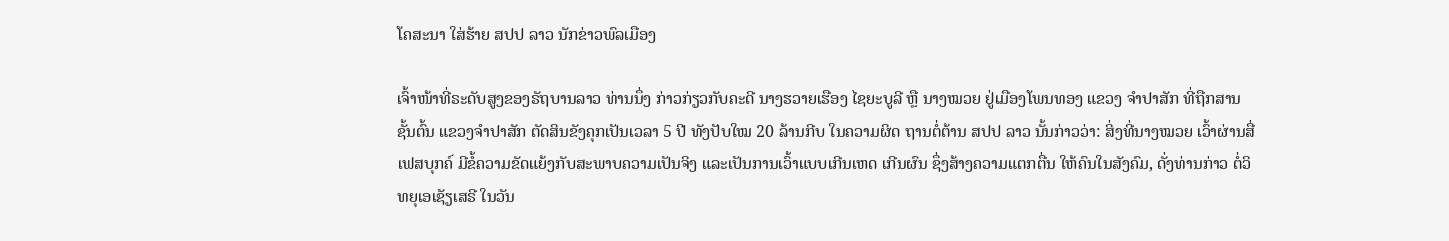ໂຄສະນາ ໃສ່ຮ້າຍ ສປປ ລາວ ນັກຂ່າວພົລເມືອງ

ເຈົ້າໜ້າທີ່ຣະດັບສູງຂອງຣັຖບານລາວ ທ່ານນຶ່ງ ກ່າວກ່ຽວກັບຄະດີ ນາງຮວາຍເຮືອງ ໄຊຍະບູລີ ຫຼື ນາງໝວຍ ຢູ່ເມືອງໂພນທອງ ແຂວງ ຈໍາປາສັກ ທີ່ຖືກສານຊັ້ນຕົ້ນ ແຂວງຈໍາປາສັກ ຕັດສິນຂັງຄຸກເປັນເວລາ 5 ປີ ທັງປັບໃໝ 20 ລ້ານກີບ ໃນຄວາມຜິດ ຖານຕໍ່ຕ້ານ ສປປ ລາວ ນັ້ນກ່າວວ່າ: ສິ່ງທີ່ນາງໝວຍ ເວົ້າຜ່ານສື່ເຟສບຸກຄ໌ ມີຂໍ້ຄວາມຂັດແຍ້ງກັບສະພາບຄວາມເປັນຈິງ ແລະເປັນການເວົ້າແບບເກີນເຫດ ເກີນຜົນ ຊຶ່ງສ້າງຄວາມແຕກຕື່ນ ໃຫ້ຄົນໃນສັງຄົມ, ດັ່ງທ່ານກ່າວ ຕໍ່ວິທຍຸເອເຊັຽເສຣີ ໃນວັນ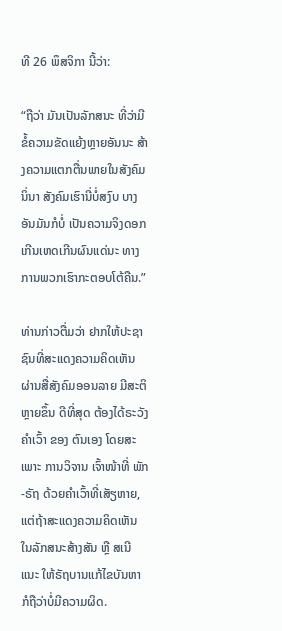ທີ 26 ພຶສຈິກາ ນີ້ວ່າ:

“ຖືວ່າ ມັນເປັນລັກສນະ ທີ່ວ່າມີຂໍ້ຄວາມຂັດແຍ້ງຫຼາຍອັນນະ ສ້າງຄວາມແຕກຕື່ນພາຍໃນສັງຄົມນິ່ນາ ສັງຄົມເຮົານີ່ບໍ່ສງົບ ບາງອັນມັນກໍບໍ່ ເປັນຄວາມຈິງດອກ ເກີນເຫດເກີນຜົນແດ່ນະ ທາງການພວກເຮົາກະຕອບໂຕ້ຄືນ.”

ທ່ານກ່າວຕື່ມວ່າ ຢາກໃຫ້ປະຊາຊົນທີ່ສະແດງຄວາມຄິດເຫັນ ຜ່ານສື່ສັງຄົມອອນລາຍ ມີສະຕິຫຼາຍຂຶ້ນ ດີທີ່ສຸດ ຕ້ອງໄດ້ຣະວັງຄໍາເວົ້າ ຂອງ ຕົນເອງ ໂດຍສະເພາະ ການວິຈານ ເຈົ້າໜ້າທີ່ ພັກ-ຣັຖ ດ້ວຍຄໍາເວົ້າທີ່ເສັຽຫາຍ, ແຕ່ຖ້າສະແດງຄວາມຄິດເຫັນ ໃນລັກສນະສ້າງສັນ ຫຼື ສເນີແນະ ໃຫ້ຣັຖບານແກ້ໄຂບັນຫາ ກໍຖືວ່າບໍ່ມີຄວາມຜິດ.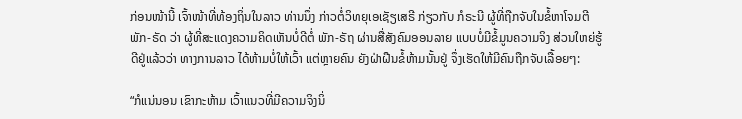ກ່ອນໜ້ານີ້ ເຈົ້າໜ້າທີ່ທ້ອງຖິ່ນໃນລາວ ທ່ານນຶ່ງ ກ່າວຕໍ່ວິທຍຸເອເຊັຽເສຣີ ກ່ຽວກັບ ກໍຣະນີ ຜູ້ທີ່ຖືກຈັບໃນຂໍ້ຫາໂຈມຕີ ພັກ-ຣັດ ວ່າ ຜູ້ທີ່ສະແດງຄວາມຄິດເຫັນບໍ່ດີຕໍ່ ພັກ-ຣັຖ ຜ່ານສື່ສັງຄົມອອນລາຍ ແບບບໍ່ມີຂໍ້ມູນຄວາມຈິງ ສ່ວນໃຫຍ່ຮູ້ດີຢູ່ແລ້ວວ່າ ທາງການລາວ ໄດ້ຫ້າມບໍ່ໃຫ້ເວົ້າ ແຕ່ຫຼາຍຄົນ ຍັງຝ່າຝືນຂໍ້ຫ້າມນັ້ນຢູ່ ຈຶ່ງເຮັດໃຫ້ມີຄົນຖືກຈັບເລື້ອຍໆ:

“ກໍແນ່ນອນ ເຂົາກະຫ້າມ ເວົ້າແນວທີ່ມີຄວາມຈິງນິ່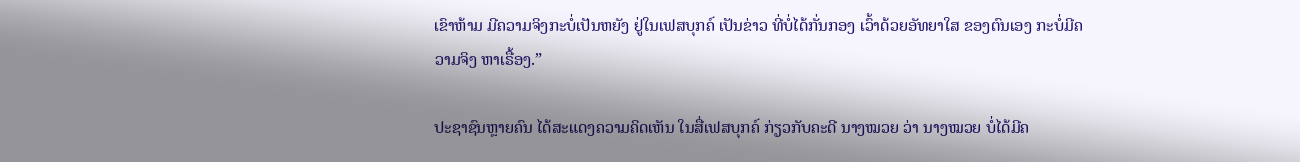ເຂົາຫ້າມ ມີຄວາມຈິງກະບໍ່ເປັນຫຍັງ ຢູ່ໃນເຟສບຸກຄ໌ ເປັນຂ່າວ ທີ່ບໍ່ໄດ້ກັ່ນກອງ ເວົ້າດ້ວຍອັທຍາໃສ ຂອງຕົນເອງ ກະບໍ່ມີຄວາມຈິງ ຫາເຣື້ອງ.”

ປະຊາຊົນຫຼາຍຄົນ ໄດ້ສະແດງຄວາມຄິດເຫັນ ໃນສື່ເຟສບຸກຄ໌ ກ່ຽວກັບຄະດີ ນາງໝວຍ ວ່າ ນາງໝວຍ ບໍ່ໄດ້ມີຄ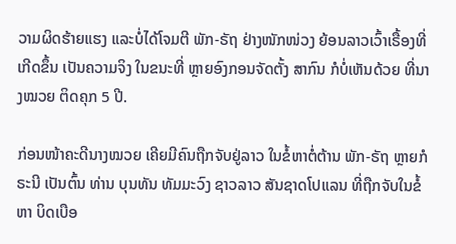ວາມຜິດຮ້າຍແຮງ ແລະບໍ່ໄດ້ໂຈມຕີ ພັກ-ຣັຖ ຢ່າງໜັກໜ່ວງ ຍ້ອນລາວເວົ້າເຣື້ອງທີ່ເກີດຂຶ້ນ ເປັນຄວາມຈິງ ໃນຂນະທີ່ ຫຼາຍອົງກອນຈັດຕັ້ງ ສາກົນ ກໍບໍ່ເຫັນດ້ວຍ ທີ່ນາງໝວຍ ຕິດຄຸກ 5 ປີ.

ກ່ອນໜ້າຄະດີນາງໝວຍ ເຄີຍມີຄົນຖືກຈັບຢູ່ລາວ ໃນຂໍ້ຫາຕໍ່ຕ້ານ ພັກ-ຣັຖ ຫຼາຍກໍຣະນີ ເປັນຕົ້ນ ທ່ານ ບຸນທັນ ທັມມະວົງ ຊາວລາວ ສັນຊາດໂປແລນ ທີ່ຖືກຈັບໃນຂໍ້ຫາ ບິດເບືອ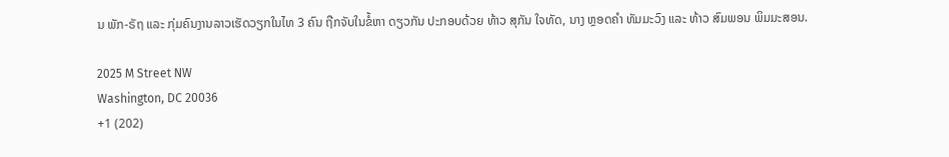ນ ພັກ-ຣັຖ ແລະ ກຸ່ມຄົນງານລາວເຮັດວຽກໃນໄທ 3 ຄົນ ຖືກຈັບໃນຂໍ້ຫາ ດຽວກັນ ປະກອບດ້ວຍ ທ້າວ ສຸກັນ ໃຈທັດ, ນາງ ຫຼອດຄໍາ ທັມມະວົງ ແລະ ທ້າວ ສົມພອນ ພິມມະສອນ.

2025 M Street NW
Washington, DC 20036
+1 (202)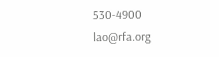530-4900
lao@rfa.org